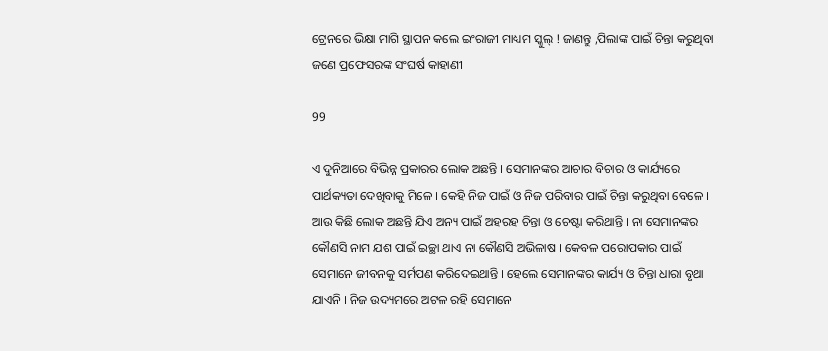ଟ୍ରେନରେ ଭିକ୍ଷା ମାଗି ସ୍ଥାପନ କଲେ ଇଂରାଜୀ ମାଧ୍ୟମ ସ୍କୁଲ୍ ! ଜାଣନ୍ତୁ ,ପିଲାଙ୍କ ପାଇଁ ଚିନ୍ତା କରୁଥିବା ଜଣେ ପ୍ରଫେସରଙ୍କ ସଂଘର୍ଷ କାହାଣୀ

99

ଏ ଦୁନିଆରେ ବିଭିନ୍ନ ପ୍ରକାରର ଲୋକ ଅଛନ୍ତି । ସେମାନଙ୍କର ଆଚାର ବିଚାର ଓ କାର୍ଯ୍ୟରେ ପାର୍ଥକ୍ୟତା ଦେଖିବାକୁ ମିଳେ । କେହି ନିଜ ପାଇଁ ଓ ନିଜ ପରିବାର ପାଇଁ ଚିନ୍ତା କରୁଥିବା ବେଳେ । ଆଉ କିଛି ଲୋକ ଅଛନ୍ତି ଯିଏ ଅନ୍ୟ ପାଇଁ ଅହରହ ଚିନ୍ତା ଓ ଚେଷ୍ଟା କରିଥାନ୍ତି । ନା ସେମାନଙ୍କର କୌଣସି ନାମ ଯଶ ପାଇଁ ଇଚ୍ଛା ଥାଏ ନା କୌଣସି ଅଭିଳାଷ । କେବଳ ପରୋପକାର ପାଇଁ ସେମାନେ ଜୀବନକୁ ସର୍ମପଣ କରିଦେଇଥାନ୍ତି । ହେଲେ ସେମାନଙ୍କର କାର୍ଯ୍ୟ ଓ ଚିନ୍ତା ଧାରା ବୃଥା ଯାଏନି । ନିଜ ଉଦ୍ୟମରେ ଅଟଳ ରହି ସେମାନେ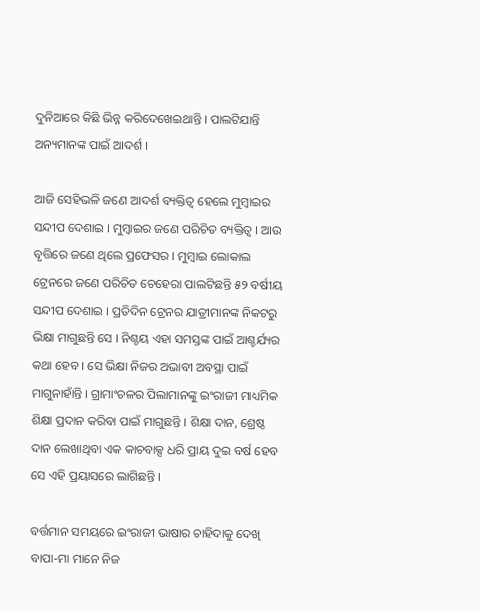ଦୁନିଆରେ କିଛି ଭିନ୍ନ କରିଦେଖେଇଥାନ୍ତି । ପାଲଟିଯାନ୍ତି ଅନ୍ୟମାନଙ୍କ ପାଇଁ ଆଦର୍ଶ ।

ଆଜି ସେହିଭଳି ଜଣେ ଆଦର୍ଶ ବ୍ୟକ୍ତିତ୍ୱ ହେଲେ ମୁମ୍ବାଇର ସନ୍ଦୀପ ଦେଶାଇ । ମୁମ୍ବାଇର ଜଣେ ପରିଚିତ ବ୍ୟକ୍ତିତ୍ୱ । ଆଉ ବୃତ୍ତିରେ ଜଣେ ଥିଲେ ପ୍ରଫେସର । ମୁମ୍ବାଇ ଲୋକାଲ ଟ୍ରେନରେ ଜଣେ ପରିଚିତ ଚେହେରା ପାଲଟିଛନ୍ତି ୫୨ ବର୍ଷୀୟ ସନ୍ଦୀପ ଦେଶାଇ । ପ୍ରତିଦିନ ଟ୍ରେନର ଯାତ୍ରୀମାନଙ୍କ ନିକଟରୁ ଭିକ୍ଷା ମାଗୁଛନ୍ତି ସେ । ନିଶ୍ଚୟ ଏହା ସମସ୍ତଙ୍କ ପାଇଁ ଆଶ୍ଚର୍ଯ୍ୟର କଥା ହେବ । ସେ ଭିକ୍ଷା ନିଜର ଅଭାବୀ ଅବସ୍ଥା ପାଇଁ ମାଗୁନାହାଁନ୍ତି । ଗ୍ରାମାଂଚଳର ପିଲାମାନଙ୍କୁ ଇଂରାଜୀ ମାଧ୍ୟମିକ ଶିକ୍ଷା ପ୍ରଦାନ କରିବା ପାଇଁ ମାଗୁଛନ୍ତି । ଶିକ୍ଷା ଦାନ, ଶ୍ରେଷ୍ଠ ଦାନ ଲେଖାଥିବା ଏକ କାଚବାକ୍ସ ଧରି ପ୍ରାୟ ଦୁଇ ବର୍ଷ ହେବ ସେ ଏହି ପ୍ରୟାସରେ ଲାଗିଛନ୍ତି ।

ବର୍ତ୍ତମାନ ସମୟରେ ଇଂରାଜୀ ଭାଷାର ଚାହିଦାକୁ ଦେଖି ବାପା-ମା ମାନେ ନିଜ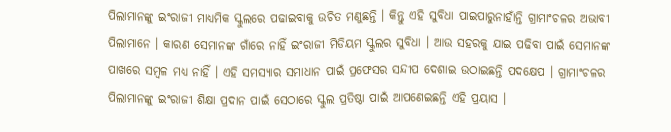ପିଲାମାନଙ୍କୁ ଇଂରାଜୀ ମାଧ୍ୟମିକ ସ୍କୁଲରେ ପଢାଇବାକୁ ଉଚିତ ମଣୁଛନ୍ତି । କିନ୍ତୁ ଏହି ସୁବିଧା ପାଇପାରୁନାହାଁନ୍ତି ଗ୍ରାମାଂଚଳର ଅଭାବୀ ପିଲାମାନେ । କାରଣ ସେମାନଙ୍କ ଗାଁରେ ନାହିଁ ଇଂରାଜୀ ମିଡିୟମ ସ୍କୁଲର ସୁବିଧା । ଆଉ ସହରକୁ ଯାଇ ପଢିବା ପାଇଁ ସେମାନଙ୍କ ପାଖରେ ସମ୍ବଳ ମଧ୍ୟ ନାହିଁ । ଏହି ସମସ୍ୟାର ସମାଧାନ ପାଇଁ ପ୍ରଫେସର ସନ୍ଦୀପ ଦେଶାଇ ଉଠାଇଛନ୍ତି ପଦକ୍ଷେପ । ଗ୍ରାମାଂଚଳର ପିଲାମାନଙ୍କୁ ଇଂରାଜୀ ଶିକ୍ଷା ପ୍ରଦାନ ପାଇଁ ସେଠାରେ ସ୍କୁଲ ପ୍ରତିଷ୍ଠା ପାଇଁ ଆପଣେଇଛନ୍ତି ଏହି ପ୍ରୟାସ ।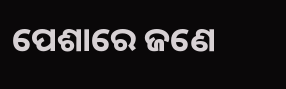ପେଶାରେ ଜଣେ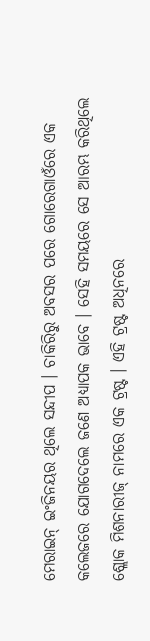ମେରାଇନ୍ ଇଂଜିନୟର ଥିଲେ ସନ୍ଦୀପ । ଚାକିରିରୁ ଅବସର ପରେ ଗୋରେଗାଓଁରେ ଏକ କଲେଜରେ ଯୋଗଦେଲେ ଜଣେ ଅଧ୍ୟାପକ ଭାବେ । ସେହି ସମୟରେ ସେ ଆରମ୍ଭ କରିଥିଲେ ଶ୍ଲୋକ ମିଶନାରୀଜ୍ ନାମରେ ଏକ ଟ୍ରଷ୍ଟ । ଏହି ଟ୍ରଷ୍ଟ ଅଧିନରେ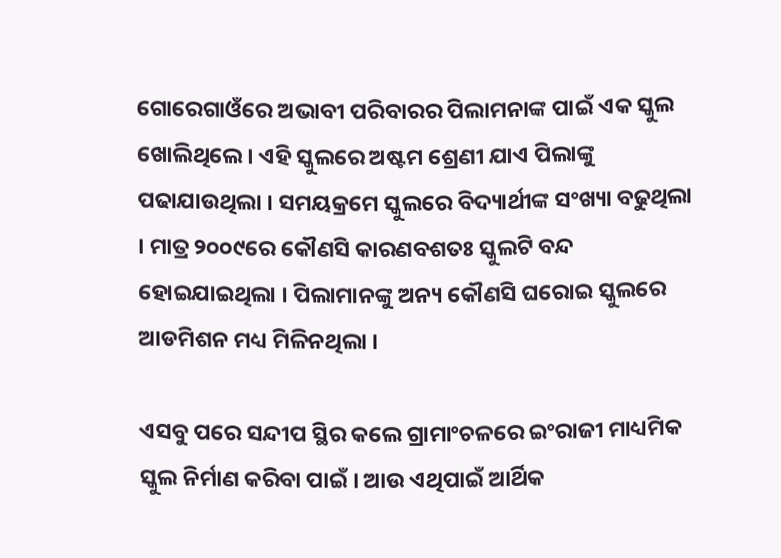ଗୋରେଗାଓଁରେ ଅଭାବୀ ପରିବାରର ପିଲାମନାଙ୍କ ପାଇଁ ଏକ ସ୍କୁଲ ଖୋଲିଥିଲେ । ଏହି ସ୍କୁଲରେ ଅଷ୍ଟମ ଶ୍ରେଣୀ ଯାଏ ପିଲାଙ୍କୁ ପଢାଯାଉଥିଲା । ସମୟକ୍ରମେ ସ୍କୁଲରେ ବିଦ୍ୟାର୍ଥୀଙ୍କ ସଂଖ୍ୟା ବଢୁଥିଲା । ମାତ୍ର ୨୦୦୯ରେ କୌଣସି କାରଣବଶତଃ ସ୍କୁଲଟି ବନ୍ଦ ହୋଇଯାଇଥିଲା । ପିଲାମାନଙ୍କୁ ଅନ୍ୟ କୌଣସି ଘରୋଇ ସ୍କୁଲରେ ଆଡମିଶନ ମଧ୍ୟ ମିଳିନଥିଲା ।

ଏସବୁ ପରେ ସନ୍ଦୀପ ସ୍ଥିର କଲେ ଗ୍ରାମାଂଚଳରେ ଇଂରାଜୀ ମାଧ୍ୟମିକ ସ୍କୁଲ ନିର୍ମାଣ କରିବା ପାଇଁ । ଆଉ ଏଥିପାଇଁ ଆର୍ଥିକ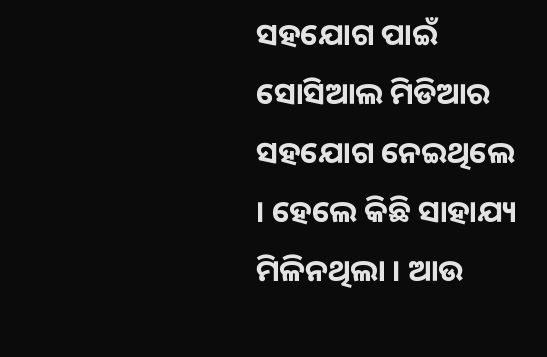ସହଯୋଗ ପାଇଁ ସୋସିଆଲ ମିଡିଆର ସହଯୋଗ ନେଇଥିଲେ । ହେଲେ କିଛି ସାହାଯ୍ୟ ମିଳିନଥିଲା । ଆଉ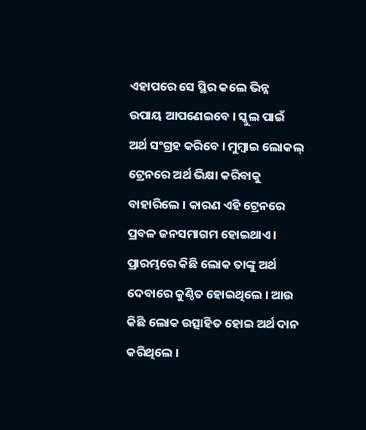ଏହାପରେ ସେ ସ୍ଥିର କଲେ ଭିନ୍ନ ଉପାୟ ଆପଣେଇବେ । ସ୍କୁଲ ପାଇଁ ଅର୍ଥ ସଂଗ୍ରହ କରିବେ । ମୁମ୍ବାଇ ଲୋକଲ୍ ଟ୍ରେନରେ ଅର୍ଥ ଭିକ୍ଷା କରିବାକୁ ବାହାରିଲେ । କାରଣ ଏହି ଟ୍ରେନରେ ପ୍ରବଳ ଜନସମାଗମ ହୋଇଥାଏ । ପ୍ରାରମ୍ଭରେ କିଛି ଲୋକ ତାଙ୍କୁ ଅର୍ଥ ଦେବାରେ କୁଣ୍ଠିତ ହୋଇଥିଲେ । ଆଉ କିଛି ଲୋକ ଉତ୍ସାହିତ ହୋଇ ଅର୍ଥ ଦାନ କରିଥିଲେ ।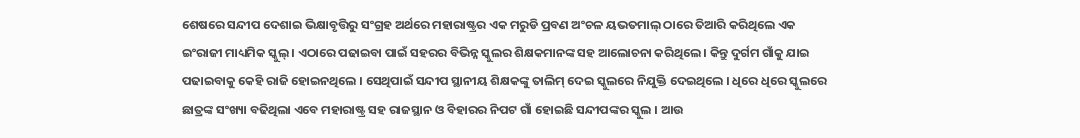ଶେଷରେ ସନ୍ଦୀପ ଦେଶାଇ ଭିକ୍ଷାବୃତ୍ତିରୁ ସଂଗ୍ରହ ଅର୍ଥରେ ମହାରାଷ୍ଟ୍ରର ଏକ ମରୁଡି ପ୍ରବଣ ଅଂଚଳ ୟଭତମାଲ୍ ଠାରେ ତିଆରି କରିଥିଲେ ଏକ ଇଂରାଜୀ ମାଧ୍ୟମିକ ସ୍କୁଲ୍ । ଏଠାରେ ପଢାଇବା ପାଇଁ ସହରର ବିଭିନ୍ନ ସ୍କୁଲର ଶିକ୍ଷକମାନଙ୍କ ସହ ଆଲୋଚନା କରିଥିଲେ । କିନ୍ତୁ ଦୁର୍ଗମ ଗାଁକୁ ଯାଇ ପଢାଇବାକୁ କେହି ରାଜି ହୋଇନଥିଲେ । ସେଥିପାଇଁ ସନ୍ଦୀପ ସ୍ଥାନୀୟ ଶିକ୍ଷକଙ୍କୁ ତାଲିମ୍ ଦେଇ ସ୍କୁଲରେ ନିଯୁକ୍ତି ଦେଇଥିଲେ । ଧିରେ ଧିରେ ସ୍କୁଲରେ ଛାତ୍ରଙ୍କ ସଂଖ୍ୟା ବଢିଥିଲା ଏବେ ମହାରାଷ୍ଟ୍ର ସହ ରାଜସ୍ଥାନ ଓ ବିହାରର ନିପଟ ଗାଁ ହୋଇଛି ସନ୍ଦୀପଙ୍କର ସ୍କୁଲ । ଆଉ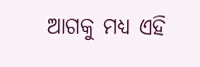ଆଗକୁ ମଧ୍ୟ ଏହି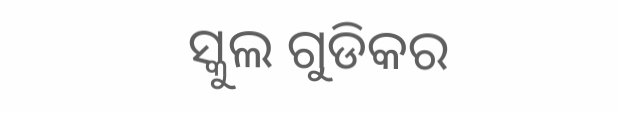ସ୍କୁଲ ଗୁଡିକର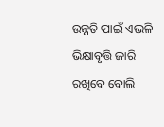ଉନ୍ନତି ପାଇଁ ଏଭଳି ଭିକ୍ଷାବୃତ୍ତି ଜାରି ରଖିବେ ବୋଲି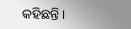କହିଛନ୍ତି ।